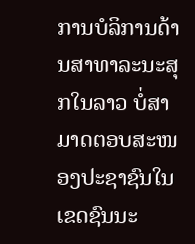ການບໍລິການດ້ານສາທາລະນະສຸກໃນລາວ ບໍ່ສາມາດຕອບສະໜອງປະຊາຊົນໃນເຂດຊົນນະ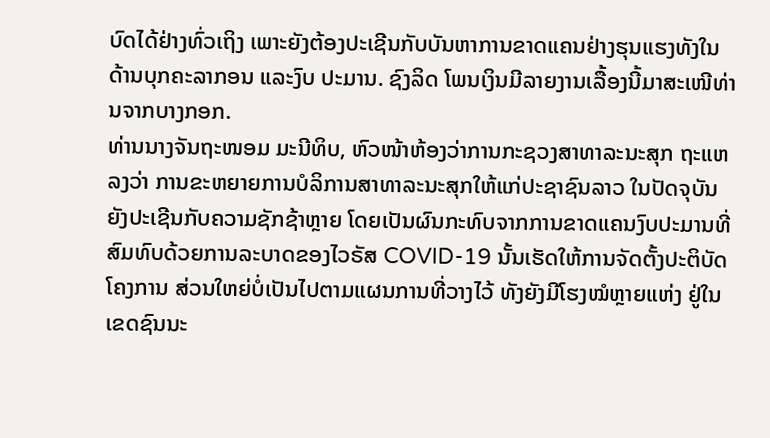ບົດໄດ້ຢ່າງທົ່ວເຖິງ ເພາະຍັງຕ້ອງປະເຊີນກັບບັນຫາການຂາດແຄນຢ່າງຮຸນແຮງທັງໃນດ້ານບຸກຄະລາກອນ ແລະງົບ ປະມານ. ຊົງລິດ ໂພນເງິນມີລາຍງານເລື້ອງນີ້ມາສະເໜີທ່ານຈາກບາງກອກ.
ທ່ານນາງຈັນຖະໜອມ ມະນີທິບ, ຫົວໜ້າຫ້ອງວ່າການກະຊວງສາທາລະນະສຸກ ຖະແຫລງວ່າ ການຂະຫຍາຍການບໍລິການສາທາລະນະສຸກໃຫ້ແກ່ປະຊາຊົນລາວ ໃນປັດຈຸບັນຍັງປະເຊີນກັບຄວາມຊັກຊ້າຫຼາຍ ໂດຍເປັນຜົນກະທົບຈາກການຂາດແຄນງົບປະມານທີ່ສົມທົບດ້ວຍການລະບາດຂອງໄວຣັສ COVID-19 ນັ້ນເຮັດໃຫ້ການຈັດຕັ້ງປະຕິບັດໂຄງການ ສ່ວນໃຫຍ່ບໍ່ເປັນໄປຕາມແຜນການທີ່ວາງໄວ້ ທັງຍັງມີໂຮງໝໍຫຼາຍແຫ່ງ ຢູ່ໃນເຂດຊົນນະ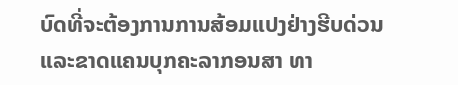ບົດທີ່ຈະຕ້ອງການການສ້ອມແປງຢ່າງຮີບດ່ວນ ແລະຂາດແຄນບຸກຄະລາກອນສາ ທາ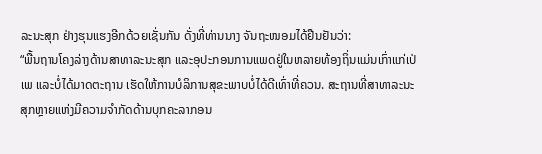ລະນະສຸກ ຢ່າງຮຸນແຮງອີກດ້ວຍເຊັ່ນກັນ ດັ່ງທີ່ທ່ານນາງ ຈັນຖະໜອມໄດ້ຢືນຢັນວ່າ:
“ພື້ນຖານໂຄງລ່າງດ້ານສາທາລະນະສຸກ ແລະອຸປະກອນການແພດຢູ່ໃນຫລາຍທ້ອງຖິ່ນແມ່ນເກົ່າແກ່ເປ່ເພ ແລະບໍ່ໄດ້ມາດຕະຖານ ເຮັດໃຫ້ການບໍລິການສຸຂະພາບບໍ່ໄດ້ດີເທົ່າທີ່ຄວນ. ສະຖານທີ່ສາທາລະນະສຸກຫຼາຍແຫ່ງມີຄວາມຈຳກັດດ້ານບຸກຄະລາກອນ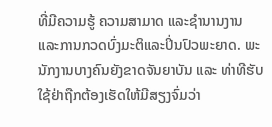ທີ່ມີຄວາມຮູ້ ຄວາມສາມາດ ແລະຊໍານານງານ ແລະການກວດບົ່ງມະຕິແລະປິ່ນປົວພະຍາດ. ພະນັກງານບາງຄົນຍັງຂາດຈັນຍາບັນ ແລະ ທ່າທີຮັບໃຊ້ຢ່າຖືກຕ້ອງເຮັດໃຫ້ມີສຽງຈົ່ມວ່າ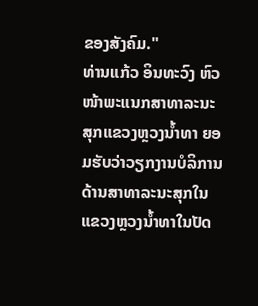ຂອງສັງຄົມ."
ທ່ານແກ້ວ ອິນທະວົງ ຫົວໜ້າພະແນກສາທາລະນະສຸກແຂວງຫຼວງນໍ້າທາ ຍອມຮັບວ່າວຽກງານບໍລິການ ດ້ານສາທາລະນະສຸກໃນແຂວງຫຼວງນໍ້າທາໃນປັດ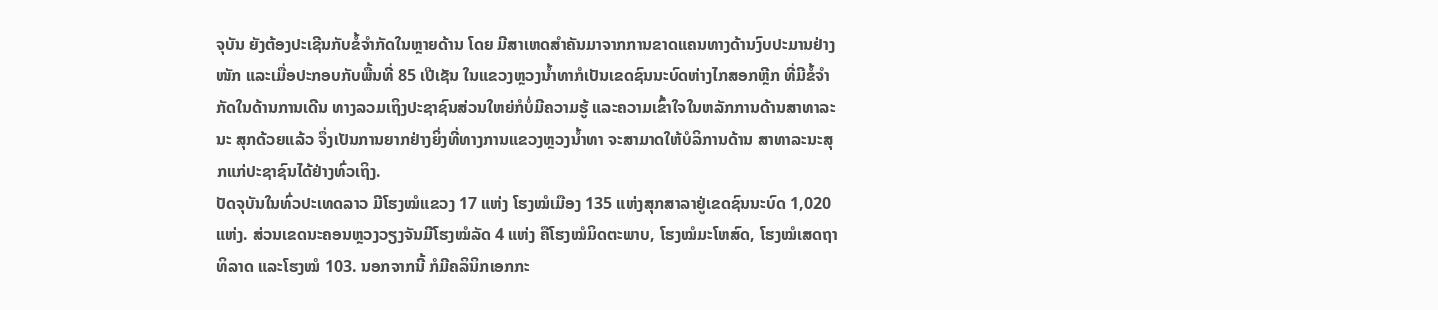ຈຸບັນ ຍັງຕ້ອງປະເຊີນກັບຂໍ້ຈຳກັດໃນຫຼາຍດ້ານ ໂດຍ ມີສາເຫດສຳຄັນມາຈາກການຂາດແຄນທາງດ້ານງົບປະມານຢ່າງໜັກ ແລະເມື່ອປະກອບກັບພື້ນທີ່ 85 ເປີເຊັນ ໃນແຂວງຫຼວງນໍ້າທາກໍເປັນເຂດຊົນນະບົດຫ່າງໄກສອກຫຼີກ ທີ່ມີຂໍ້ຈຳກັດໃນດ້ານການເດີນ ທາງລວມເຖິງປະຊາຊົນສ່ວນໃຫຍ່ກໍບໍ່ມີຄວາມຮູ້ ແລະຄວາມເຂົ້າໃຈໃນຫລັກການດ້ານສາທາລະນະ ສຸກດ້ວຍແລ້ວ ຈຶ່ງເປັນການຍາກຢ່າງຍິ່ງທີ່ທາງການແຂວງຫຼວງນໍ້າທາ ຈະສາມາດໃຫ້ບໍລິການດ້ານ ສາທາລະນະສຸກແກ່ປະຊາຊົນໄດ້ຢ່າງທົ່ວເຖິງ.
ປັດຈຸບັນໃນທົ່ວປະເທດລາວ ມີໂຮງໝໍແຂວງ 17 ແຫ່ງ ໂຮງໝໍເມືອງ 135 ແຫ່ງສຸກສາລາຢູ່ເຂດຊົນນະບົດ 1,020 ແຫ່ງ. ສ່ວນເຂດນະຄອນຫຼວງວຽງຈັນມີໂຮງໝໍລັດ 4 ແຫ່ງ ຄືໂຮງໝໍມິດຕະພາບ, ໂຮງໝໍມະໂຫສົດ, ໂຮງໝໍເສດຖາທິລາດ ແລະໂຮງໝໍ 103. ນອກຈາກນີ້ ກໍມີຄລິນິກເອກກະ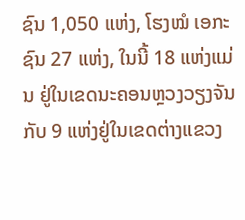ຊົນ 1,050 ແຫ່ງ, ໂຮງໝໍ ເອກະ ຊົນ 27 ແຫ່ງ, ໃນນີ້ 18 ແຫ່ງແມ່ນ ຢູ່ໃນເຂດນະຄອນຫຼວງວຽງຈັນກັບ 9 ແຫ່ງຢູ່ໃນເຂດຕ່າງແຂວງ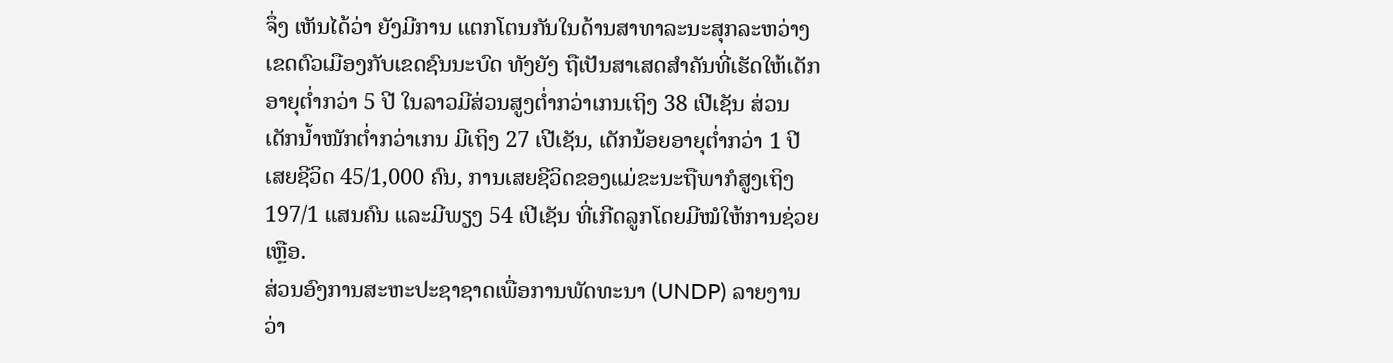ຈຶ່ງ ເຫັນໄດ້ວ່າ ຍັງມີການ ແຕກໂຕນກັນໃນດ້ານສາທາລະນະສຸກລະຫວ່າງເຂດຕົວເມືອງກັບເຂດຊົນນະບົດ ທັງຍັງ ຖືເປັນສາເສດສຳຄັນທີ່ເຮັດໃຫ້ເດັກອາຍຸຕໍ່າກວ່າ 5 ປີ ໃນລາວມີສ່ວນສູງຕໍ່າກວ່າເກນເຖິງ 38 ເປີເຊັນ ສ່ວນເດັກນໍ້າໜັກຕໍ່າກວ່າເກນ ມີເຖິງ 27 ເປີເຊັນ, ເດັກນ້ອຍອາຍຸຕໍ່າກວ່າ 1 ປີ ເສຍຊີວິດ 45/1,000 ຄົນ, ການເສຍຊີວິດຂອງແມ່ຂະນະຖືພາກໍສູງເຖິງ197/1 ແສນຄົນ ແລະມີພຽງ 54 ເປີເຊັນ ທີ່ເກີດລູກໂດຍມີໝໍໃຫ້ການຊ່ວຍເຫຼືອ.
ສ່ວນອົງການສະຫະປະຊາຊາດເພື່ອການພັດທະນາ (UNDP) ລາຍງານວ່າ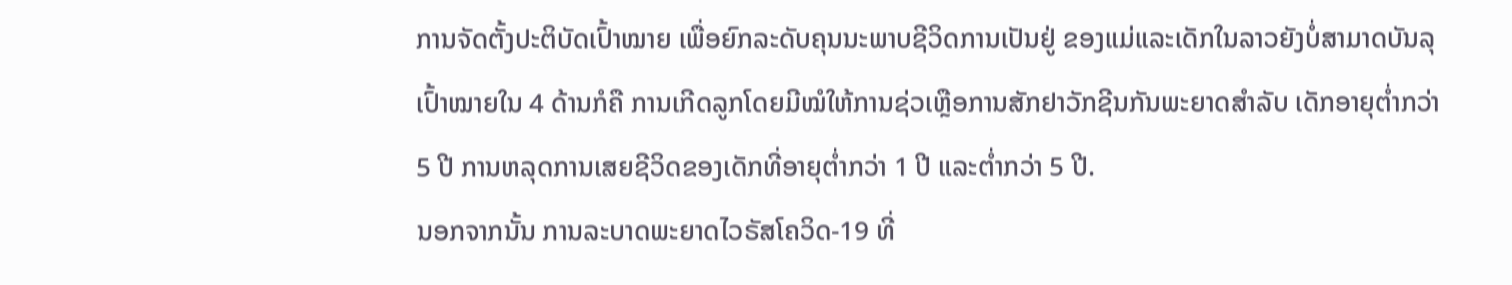ການຈັດຕັ້ງປະຕິບັດເປົ້າໝາຍ ເພື່ອຍົກລະດັບຄຸນນະພາບຊີວິດການເປັນຢູ່ ຂອງແມ່ແລະເດັກໃນລາວຍັງບໍ່ສາມາດບັນລຸເປົ້າໝາຍໃນ 4 ດ້ານກໍຄື ການເກີດລູກໂດຍມີໝໍໃຫ້ການຊ່ວເຫຼືອການສັກຢາວັກຊີນກັນພະຍາດສຳລັບ ເດັກອາຍຸຕ່ຳກວ່າ 5 ປີ ການຫລຸດການເສຍຊີວິດຂອງເດັກທີ່ອາຍຸຕໍ່າກວ່າ 1 ປີ ແລະຕ່ຳກວ່າ 5 ປີ.
ນອກຈາກນັ້ນ ການລະບາດພະຍາດໄວຣັສໂຄວິດ-19 ທີ່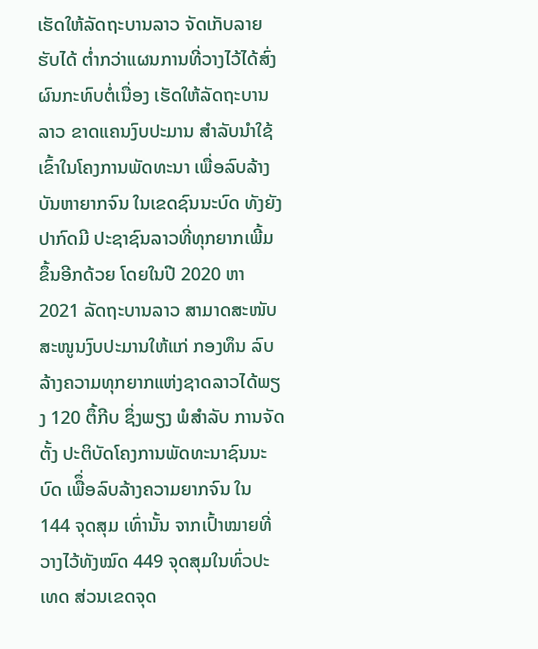ເຮັດໃຫ້ລັດຖະບານລາວ ຈັດເກັບລາຍຮັບໄດ້ ຕໍ່າກວ່າແຜນການທີ່ວາງໄວ້ໄດ້ສົ່ງຜົນກະທົບຕໍ່ເນື່ອງ ເຮັດໃຫ້ລັດຖະບານລາວ ຂາດແຄນງົບປະມານ ສຳລັບນໍາໃຊ້ເຂົ້າໃນໂຄງການພັດທະນາ ເພື່ອລົບລ້າງບັນຫາຍາກຈົນ ໃນເຂດຊົນນະບົດ ທັງຍັງປາກົດມີ ປະຊາຊົນລາວທີ່ທຸກຍາກເພີ້ມຂຶ້ນອີກດ້ວຍ ໂດຍໃນປີ 2020 ຫາ 2021 ລັດຖະບານລາວ ສາມາດສະໜັບ ສະໜູນງົບປະມານໃຫ້ແກ່ ກອງທຶນ ລົບລ້າງຄວາມທຸກຍາກແຫ່ງຊາດລາວໄດ້ພຽງ 120 ຕຶ້ກີບ ຊຶ່ງພຽງ ພໍສຳລັບ ການຈັດຕັ້ງ ປະຕິບັດໂຄງການພັດທະນາຊົນນະບົດ ເພືຶ່ອລົບລ້າງຄວາມຍາກຈົນ ໃນ 144 ຈຸດສຸມ ເທົ່ານັ້ນ ຈາກເປົ້າໝາຍທີ່ວາງໄວ້ທັງໝົດ 449 ຈຸດສຸມໃນທົ່ວປະເທດ ສ່ວນເຂດຈຸດ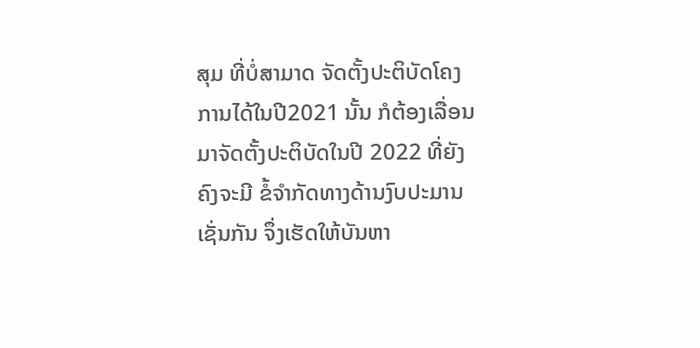ສຸມ ທີ່ບໍ່ສາມາດ ຈັດຕັ້ງປະຕິບັດໂຄງການໄດ້ໃນປີ2021 ນັ້ນ ກໍຕ້ອງເລື່ອນມາຈັດຕັ້ງປະຕິບັດໃນປີ 2022 ທີ່ຍັງຄົງຈະມີ ຂໍ້ຈຳກັດທາງດ້ານງົບປະມານເຊັ່ນກັນ ຈຶ່ງເຮັດໃຫ້ບັນຫາ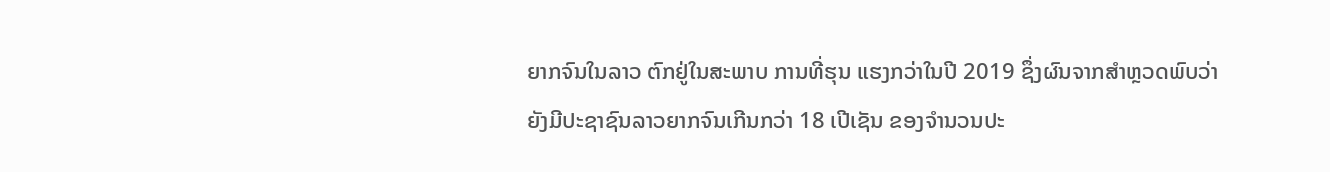ຍາກຈົນໃນລາວ ຕົກຢູ່ໃນສະພາບ ການທີ່ຮຸນ ແຮງກວ່າໃນປີ 2019 ຊຶ່ງຜົນຈາກສຳຫຼວດພົບວ່າ ຍັງມີປະຊາຊົນລາວຍາກຈົນເກີນກວ່າ 18 ເປີເຊັນ ຂອງຈຳນວນປະ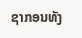ຊາກອນທັງ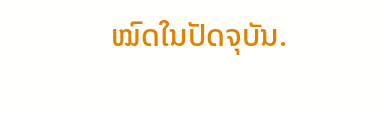ໝົດໃນປັດຈຸບັນ.